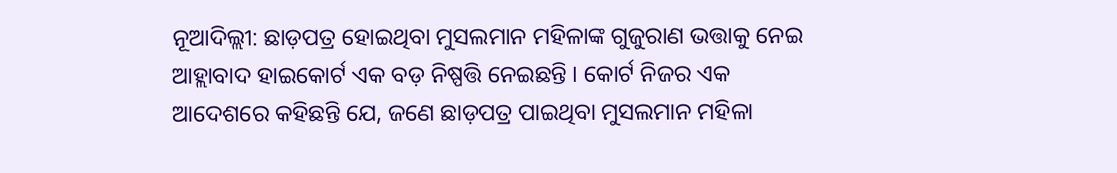ନୂଆଦିଲ୍ଲୀ: ଛାଡ଼ପତ୍ର ହୋଇଥିବା ମୁସଲମାନ ମହିଳାଙ୍କ ଗୁଜୁରାଣ ଭତ୍ତାକୁ ନେଇ ଆହ୍ଲାବାଦ ହାଇକୋର୍ଟ ଏକ ବଡ଼ ନିଷ୍ପତ୍ତି ନେଇଛନ୍ତି । କୋର୍ଟ ନିଜର ଏକ ଆଦେଶରେ କହିଛନ୍ତି ଯେ, ଜଣେ ଛାଡ଼ପତ୍ର ପାଇଥିବା ମୁସଲମାନ ମହିଳା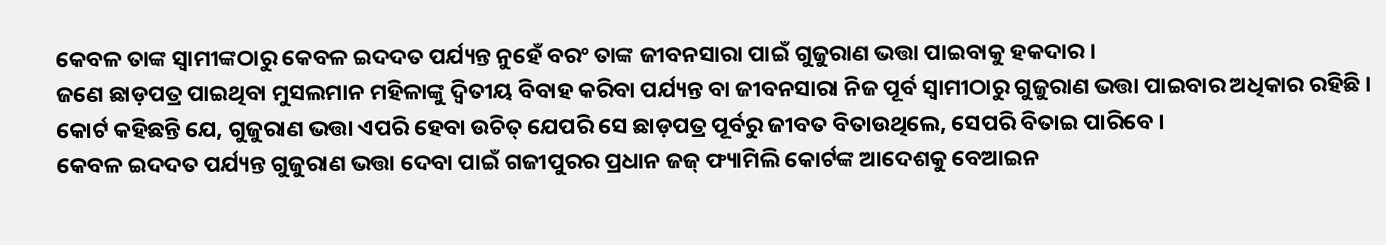କେବଳ ତାଙ୍କ ସ୍ୱାମୀଙ୍କଠାରୁ କେବଳ ଇଦଦତ ପର୍ଯ୍ୟନ୍ତ ନୁହେଁ ବରଂ ତାଙ୍କ ଜୀବନସାରା ପାଇଁ ଗୁଜୁରାଣ ଭତ୍ତା ପାଇବାକୁ ହକଦାର ।
ଜଣେ ଛାଡ଼ପତ୍ର ପାଇଥିବା ମୁସଲମାନ ମହିଳାଙ୍କୁ ଦ୍ୱିତୀୟ ବିବାହ କରିବା ପର୍ଯ୍ୟନ୍ତ ବା ଜୀବନସାରା ନିଜ ପୂର୍ବ ସ୍ୱାମୀଠାରୁ ଗୁଜୁରାଣ ଭତ୍ତା ପାଇବାର ଅଧିକାର ରହିଛି । କୋର୍ଟ କହିଛନ୍ତି ଯେ, ଗୁଜୁରାଣ ଭତ୍ତା ଏପରି ହେବା ଉଚିତ୍ ଯେପରି ସେ ଛାଡ଼ପତ୍ର ପୂର୍ବରୁ ଜୀବତ ବିତାଉଥିଲେ, ସେପରି ବିତାଇ ପାରିବେ ।
କେବଳ ଇଦଦତ ପର୍ଯ୍ୟନ୍ତ ଗୁଜୁରାଣ ଭତ୍ତା ଦେବା ପାଇଁ ଗଜୀପୁରର ପ୍ରଧାନ ଜଜ୍ ଫ୍ୟାମିଲି କୋର୍ଟଙ୍କ ଆଦେଶକୁ ବେଆଇନ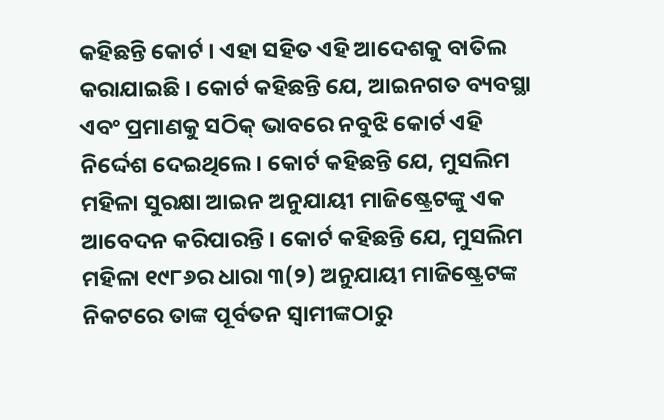କହିଛନ୍ତି କୋର୍ଟ । ଏହା ସହିତ ଏହି ଆଦେଶକୁ ବାତିଲ କରାଯାଇଛି । କୋର୍ଟ କହିଛନ୍ତି ଯେ, ଆଇନଗତ ବ୍ୟବସ୍ଥା ଏବଂ ପ୍ରମାଣକୁ ସଠିକ୍ ଭାବରେ ନବୁଝି କୋର୍ଟ ଏହି ନିର୍ଦ୍ଦେଶ ଦେଇଥିଲେ । କୋର୍ଟ କହିଛନ୍ତି ଯେ, ମୁସଲିମ ମହିଳା ସୁରକ୍ଷା ଆଇନ ଅନୁଯାୟୀ ମାଜିଷ୍ଟ୍ରେଟଙ୍କୁ ଏକ ଆବେଦନ କରିପାରନ୍ତି । କୋର୍ଟ କହିଛନ୍ତି ଯେ, ମୁସଲିମ ମହିଳା ୧୯୮୬ର ଧାରା ୩(୨) ଅନୁଯାୟୀ ମାଜିଷ୍ଟ୍ରେଟଙ୍କ ନିକଟରେ ତାଙ୍କ ପୂର୍ବତନ ସ୍ୱାମୀଙ୍କଠାରୁ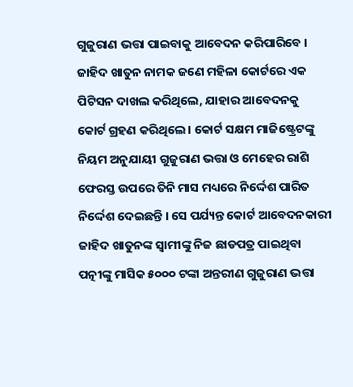ଗୁଜୁରାଣ ଭତ୍ତା ପାଇବାକୁ ଆବେଦନ କରିପାରିବେ ।
ଜାହିଦ ଖାତୁନ ନାମକ ଜଣେ ମହିଳା କୋର୍ଟରେ ଏକ ପିଟିସନ ଦାଖଲ କରିଥିଲେ, ଯାହାର ଆବେଦନକୁ କୋର୍ଟ ଗ୍ରହଣ କରିଥିଲେ । କୋର୍ଟ ସକ୍ଷମ ମାଜିଷ୍ଟ୍ରେଟଙ୍କୁ ନିୟମ ଅନୁଯାୟୀ ଗୁଜୁରାଣ ଭତ୍ତା ଓ ମେହେର ରାଶି ଫେରସ୍ତ ଉପରେ ତିନି ମାସ ମଧ୍ୟରେ ନିର୍ଦ୍ଦେଶ ପାରିତ ନିର୍ଦ୍ଦେଶ ଦେଇଛନ୍ତି । ସେ ପର୍ଯ୍ୟନ୍ତ କୋର୍ଟ ଆବେଦନକାରୀ ଜାହିଦ ଖାତୁନଙ୍କ ସ୍ୱାମୀଙ୍କୁ ନିଜ ଛାଡପତ୍ର ପାଇଥିବା ପତ୍ନୀଙ୍କୁ ମାସିକ ୫୦୦୦ ଟଙ୍କା ଅନ୍ତରୀଣ ଗୁଜୁରାଣ ଭତ୍ତା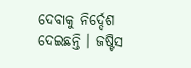ଦେବାକୁ ନିର୍ଦ୍ଦେଶ ଦେଇଛନ୍ତି । ଜଷ୍ଟିସ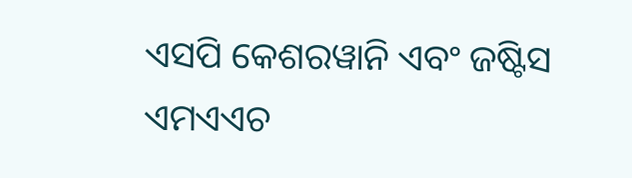ଏସପି କେଶରୱାନି ଏବଂ ଜଷ୍ଟିସ ଏମଏଏଚ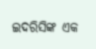ଇଦରିସିଙ୍କ ଏକ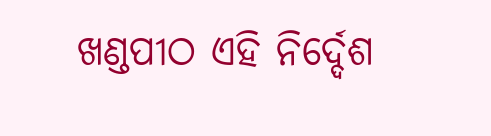ଖଣ୍ଡପୀଠ ଏହି ନିର୍ଦ୍ଦେଶ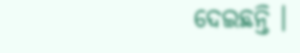ଦେଇଛନ୍ତି ।